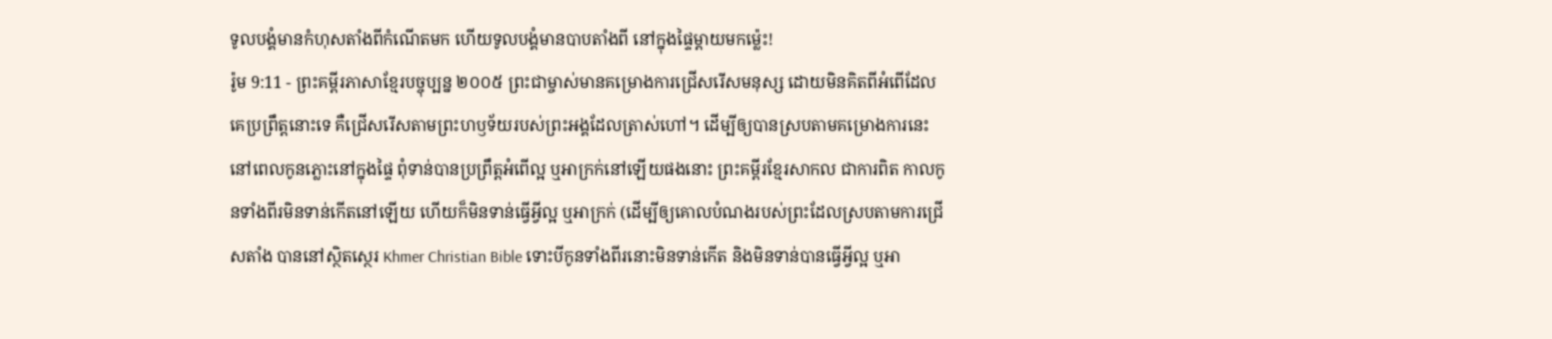ទូលបង្គំមានកំហុសតាំងពីកំណើតមក ហើយទូលបង្គំមានបាបតាំងពី នៅក្នុងផ្ទៃម្ដាយមកម៉្លេះ!
រ៉ូម 9:11 - ព្រះគម្ពីរភាសាខ្មែរបច្ចុប្បន្ន ២០០៥ ព្រះជាម្ចាស់មានគម្រោងការជ្រើសរើសមនុស្ស ដោយមិនគិតពីអំពើដែលគេប្រព្រឹត្តនោះទេ គឺជ្រើសរើសតាមព្រះហឫទ័យរបស់ព្រះអង្គដែលត្រាស់ហៅ។ ដើម្បីឲ្យបានស្របតាមគម្រោងការនេះ នៅពេលកូនភ្លោះនៅក្នុងផ្ទៃ ពុំទាន់បានប្រព្រឹត្តអំពើល្អ ឬអាក្រក់នៅឡើយផងនោះ ព្រះគម្ពីរខ្មែរសាកល ជាការពិត កាលកូនទាំងពីរមិនទាន់កើតនៅឡើយ ហើយក៏មិនទាន់ធ្វើអ្វីល្អ ឬអាក្រក់ (ដើម្បីឲ្យគោលបំណងរបស់ព្រះដែលស្របតាមការជ្រើសតាំង បាននៅស្ថិតស្ថេរ Khmer Christian Bible ទោះបីកូនទាំងពីរនោះមិនទាន់កើត និងមិនទាន់បានធ្វើអ្វីល្អ ឬអា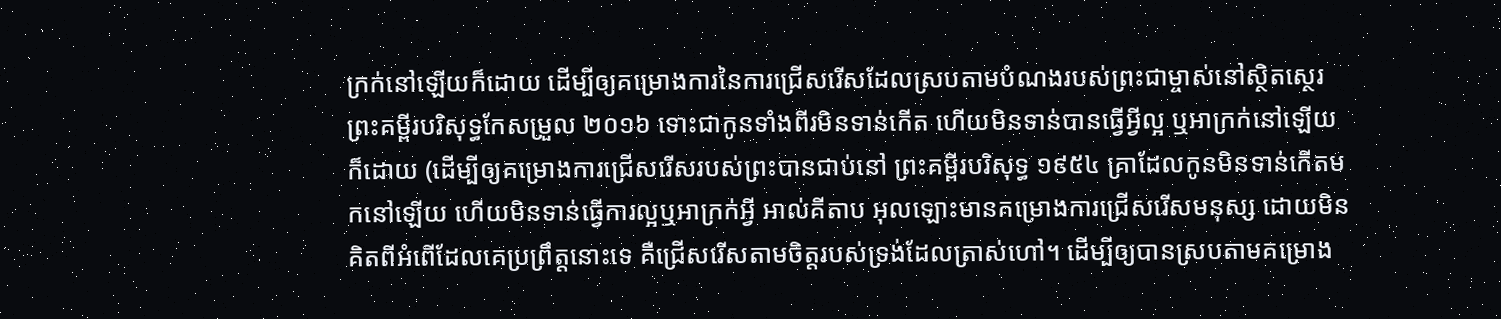ក្រក់នៅឡើយក៏ដោយ ដើម្បីឲ្យគម្រោងការនៃការជ្រើសរើសដែលស្របតាមបំណងរបស់ព្រះជាម្ចាស់នៅស្ថិតស្ថេរ ព្រះគម្ពីរបរិសុទ្ធកែសម្រួល ២០១៦ ទោះជាកូនទាំងពីរមិនទាន់កើត ហើយមិនទាន់បានធ្វើអ្វីល្អ ឬអាក្រក់នៅឡើយក៏ដោយ (ដើម្បីឲ្យគម្រោងការជ្រើសរើសរបស់ព្រះបានជាប់នៅ ព្រះគម្ពីរបរិសុទ្ធ ១៩៥៤ គ្រាដែលកូនមិនទាន់កើតមកនៅឡើយ ហើយមិនទាន់ធ្វើការល្អឬអាក្រក់អ្វី អាល់គីតាប អុលឡោះមានគម្រោងការជ្រើសរើសមនុស្ស ដោយមិនគិតពីអំពើដែលគេប្រព្រឹត្ដនោះទេ គឺជ្រើសរើសតាមចិត្តរបស់ទ្រង់ដែលត្រាស់ហៅ។ ដើម្បីឲ្យបានស្របតាមគម្រោង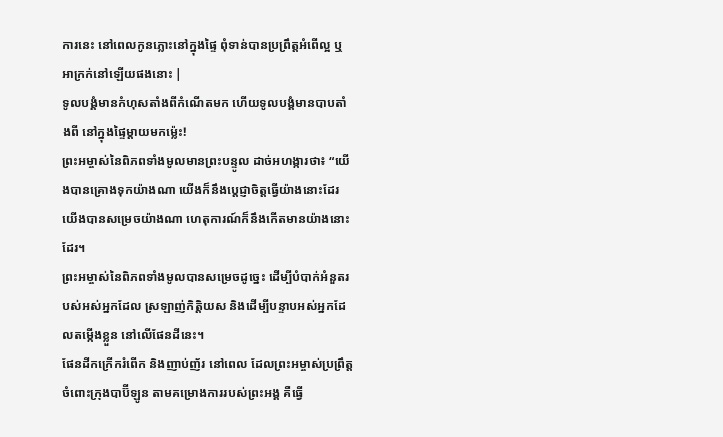ការនេះ នៅពេលកូនភ្លោះនៅក្នុងផ្ទៃ ពុំទាន់បានប្រព្រឹត្ដអំពើល្អ ឬអាក្រក់នៅឡើយផងនោះ |
ទូលបង្គំមានកំហុសតាំងពីកំណើតមក ហើយទូលបង្គំមានបាបតាំងពី នៅក្នុងផ្ទៃម្ដាយមកម៉្លេះ!
ព្រះអម្ចាស់នៃពិភពទាំងមូលមានព្រះបន្ទូល ដាច់អហង្ការថា៖ “យើងបានគ្រោងទុកយ៉ាងណា យើងក៏នឹងប្ដេជ្ញាចិត្តធ្វើយ៉ាងនោះដែរ យើងបានសម្រេចយ៉ាងណា ហេតុការណ៍ក៏នឹងកើតមានយ៉ាងនោះដែរ។
ព្រះអម្ចាស់នៃពិភពទាំងមូលបានសម្រេចដូច្នេះ ដើម្បីបំបាក់អំនួតរបស់អស់អ្នកដែល ស្រឡាញ់កិត្តិយស និងដើម្បីបន្ទាបអស់អ្នកដែលតម្កើងខ្លួន នៅលើផែនដីនេះ។
ផែនដីកក្រើករំពើក និងញាប់ញ័រ នៅពេល ដែលព្រះអម្ចាស់ប្រព្រឹត្តចំពោះក្រុងបាប៊ីឡូន តាមគម្រោងការរបស់ព្រះអង្គ គឺធ្វើ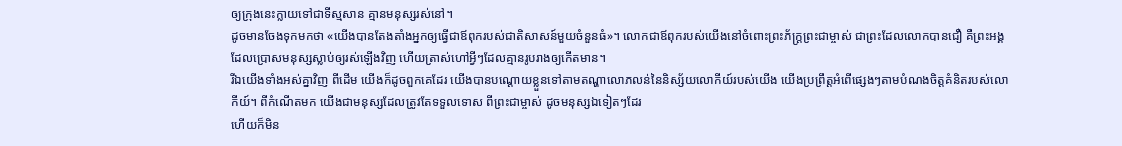ឲ្យក្រុងនេះក្លាយទៅជាទីស្មសាន គ្មានមនុស្សរស់នៅ។
ដូចមានចែងទុកមកថា «យើងបានតែងតាំងអ្នកឲ្យធ្វើជាឪពុករបស់ជាតិសាសន៍មួយចំនួនធំ»។ លោកជាឪពុករបស់យើងនៅចំពោះព្រះភ័ក្ត្រព្រះជាម្ចាស់ ជាព្រះដែលលោកបានជឿ គឺព្រះអង្គដែលប្រោសមនុស្សស្លាប់ឲ្យរស់ឡើងវិញ ហើយត្រាស់ហៅអ្វីៗដែលគ្មានរូបរាងឲ្យកើតមាន។
រីឯយើងទាំងអស់គ្នាវិញ ពីដើម យើងក៏ដូចពួកគេដែរ យើងបានបណ្ដោយខ្លួនទៅតាមតណ្ហាលោភលន់នៃនិស្ស័យលោកីយ៍របស់យើង យើងប្រព្រឹត្តអំពើផ្សេងៗតាមបំណងចិត្តគំនិតរបស់លោកីយ៍។ ពីកំណើតមក យើងជាមនុស្សដែលត្រូវតែទទួលទោស ពីព្រះជាម្ចាស់ ដូចមនុស្សឯទៀតៗដែរ
ហើយក៏មិន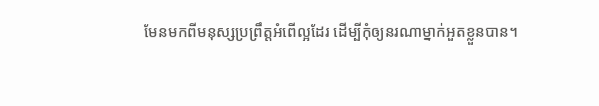មែនមកពីមនុស្សប្រព្រឹត្តអំពើល្អដែរ ដើម្បីកុំឲ្យនរណាម្នាក់អួតខ្លួនបាន។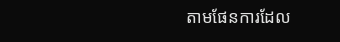តាមផែនការដែល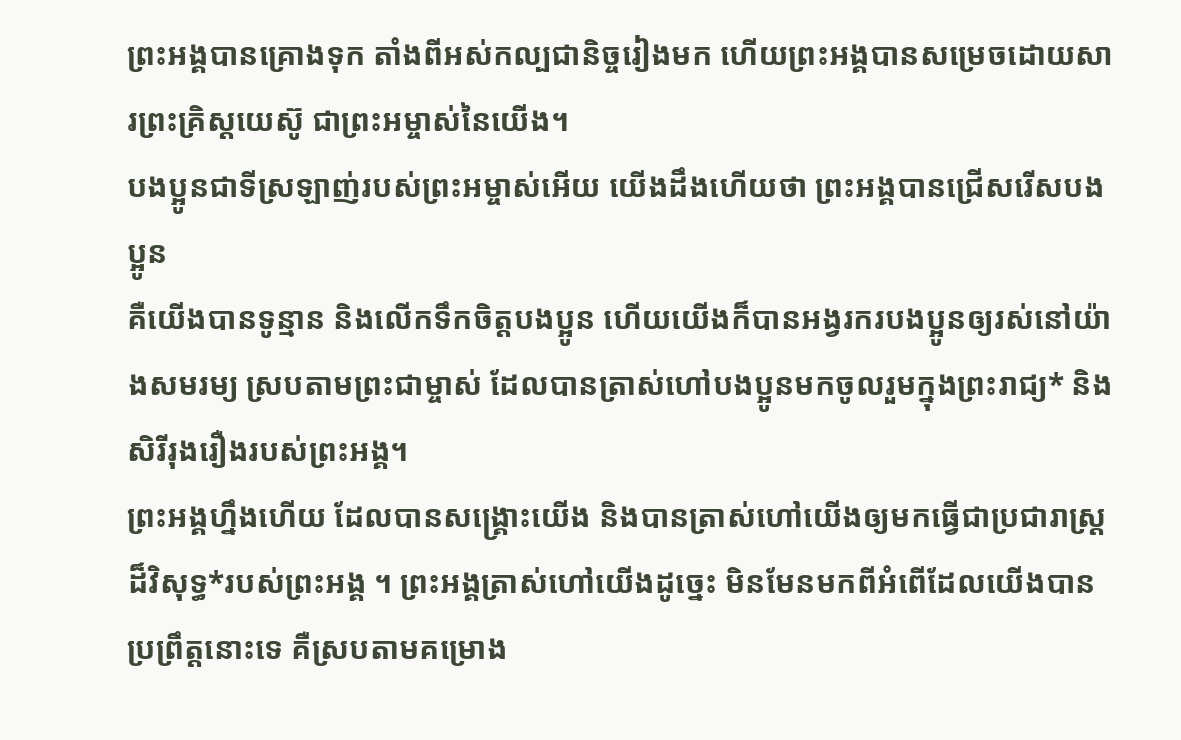ព្រះអង្គបានគ្រោងទុក តាំងពីអស់កល្បជានិច្ចរៀងមក ហើយព្រះអង្គបានសម្រេចដោយសារព្រះគ្រិស្តយេស៊ូ ជាព្រះអម្ចាស់នៃយើង។
បងប្អូនជាទីស្រឡាញ់របស់ព្រះអម្ចាស់អើយ យើងដឹងហើយថា ព្រះអង្គបានជ្រើសរើសបងប្អូន
គឺយើងបានទូន្មាន និងលើកទឹកចិត្តបងប្អូន ហើយយើងក៏បានអង្វរករបងប្អូនឲ្យរស់នៅយ៉ាងសមរម្យ ស្របតាមព្រះជាម្ចាស់ ដែលបានត្រាស់ហៅបងប្អូនមកចូលរួមក្នុងព្រះរាជ្យ* និងសិរីរុងរឿងរបស់ព្រះអង្គ។
ព្រះអង្គហ្នឹងហើយ ដែលបានសង្គ្រោះយើង និងបានត្រាស់ហៅយើងឲ្យមកធ្វើជាប្រជារាស្ត្រដ៏វិសុទ្ធ*របស់ព្រះអង្គ ។ ព្រះអង្គត្រាស់ហៅយើងដូច្នេះ មិនមែនមកពីអំពើដែលយើងបានប្រព្រឹត្តនោះទេ គឺស្របតាមគម្រោង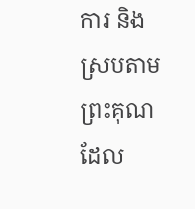ការ និងស្របតាមព្រះគុណ ដែល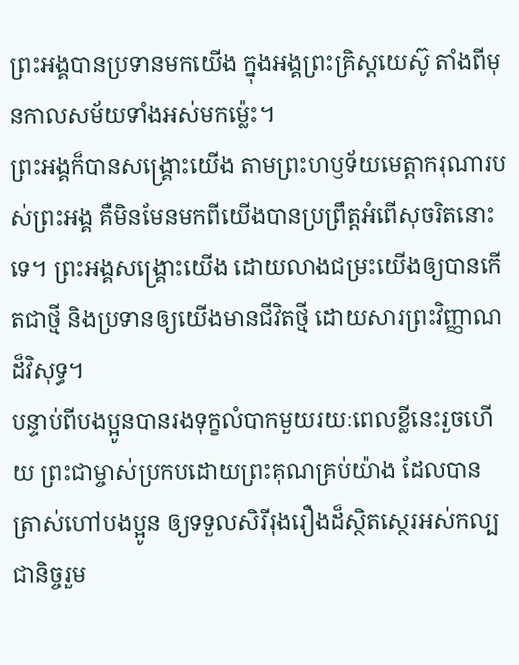ព្រះអង្គបានប្រទានមកយើង ក្នុងអង្គព្រះគ្រិស្តយេស៊ូ តាំងពីមុនកាលសម័យទាំងអស់មកម៉្លេះ។
ព្រះអង្គក៏បានសង្គ្រោះយើង តាមព្រះហឫទ័យមេត្តាករុណារបស់ព្រះអង្គ គឺមិនមែនមកពីយើងបានប្រព្រឹត្តអំពើសុចរិតនោះទេ។ ព្រះអង្គសង្គ្រោះយើង ដោយលាងជម្រះយើងឲ្យបានកើតជាថ្មី និងប្រទានឲ្យយើងមានជីវិតថ្មី ដោយសារព្រះវិញ្ញាណដ៏វិសុទ្ធ។
បន្ទាប់ពីបងប្អូនបានរងទុក្ខលំបាកមួយរយៈពេលខ្លីនេះរួចហើយ ព្រះជាម្ចាស់ប្រកបដោយព្រះគុណគ្រប់យ៉ាង ដែលបានត្រាស់ហៅបងប្អូន ឲ្យទទួលសិរីរុងរឿងដ៏ស្ថិតស្ថេរអស់កល្បជានិច្ចរួម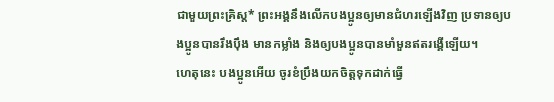ជាមួយព្រះគ្រិស្ត* ព្រះអង្គនឹងលើកបងប្អូនឲ្យមានជំហរឡើងវិញ ប្រទានឲ្យបងប្អូនបានរឹងប៉ឹង មានកម្លាំង និងឲ្យបងប្អូនបានមាំមួនឥតរង្គើឡើយ។
ហេតុនេះ បងប្អូនអើយ ចូរខំប្រឹងយកចិត្តទុកដាក់ធ្វើ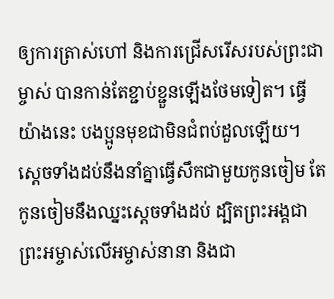ឲ្យការត្រាស់ហៅ និងការជ្រើសរើសរបស់ព្រះជាម្ចាស់ បានកាន់តែខ្ជាប់ខ្ជួនឡើងថែមទៀត។ ធ្វើយ៉ាងនេះ បងប្អូនមុខជាមិនជំពប់ដួលឡើយ។
ស្ដេចទាំងដប់នឹងនាំគ្នាធ្វើសឹកជាមួយកូនចៀម តែកូនចៀមនឹងឈ្នះស្ដេចទាំងដប់ ដ្បិតព្រះអង្គជាព្រះអម្ចាស់លើអម្ចាស់នានា និងជា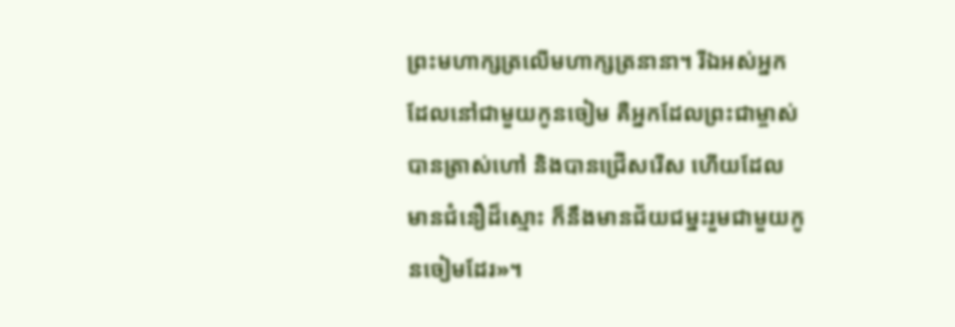ព្រះមហាក្សត្រលើមហាក្សត្រនានា។ រីឯអស់អ្នកដែលនៅជាមួយកូនចៀម គឺអ្នកដែលព្រះជាម្ចាស់បានត្រាស់ហៅ និងបានជ្រើសរើស ហើយដែលមានជំនឿដ៏ស្មោះ ក៏នឹងមានជ័យជម្នះរួមជាមួយកូនចៀមដែរ»។